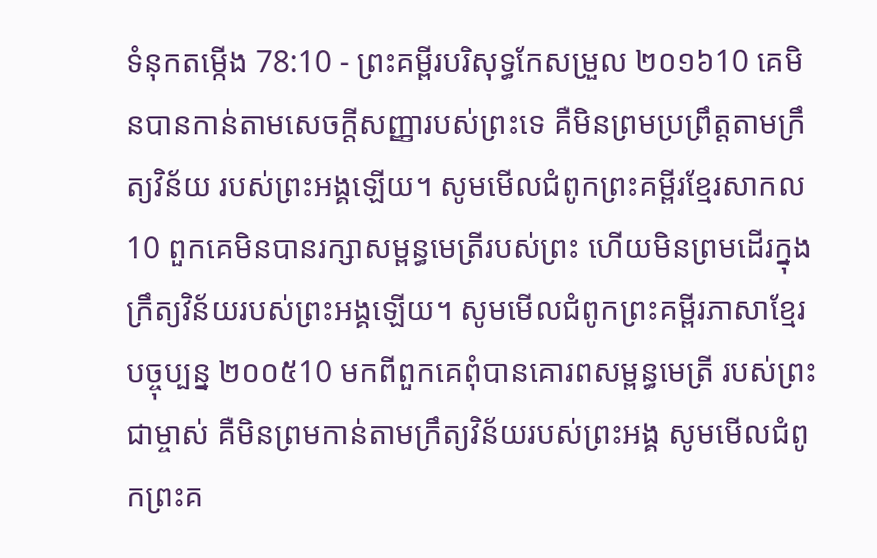ទំនុកតម្កើង 78:10 - ព្រះគម្ពីរបរិសុទ្ធកែសម្រួល ២០១៦10 គេមិនបានកាន់តាមសេចក្ដីសញ្ញារបស់ព្រះទេ គឺមិនព្រមប្រព្រឹត្តតាមក្រឹត្យវិន័យ របស់ព្រះអង្គឡើយ។ សូមមើលជំពូកព្រះគម្ពីរខ្មែរសាកល10 ពួកគេមិនបានរក្សាសម្ពន្ធមេត្រីរបស់ព្រះ ហើយមិនព្រមដើរក្នុងក្រឹត្យវិន័យរបស់ព្រះអង្គឡើយ។ សូមមើលជំពូកព្រះគម្ពីរភាសាខ្មែរបច្ចុប្បន្ន ២០០៥10 មកពីពួកគេពុំបានគោរពសម្ពន្ធមេត្រី របស់ព្រះជាម្ចាស់ គឺមិនព្រមកាន់តាមក្រឹត្យវិន័យរបស់ព្រះអង្គ សូមមើលជំពូកព្រះគ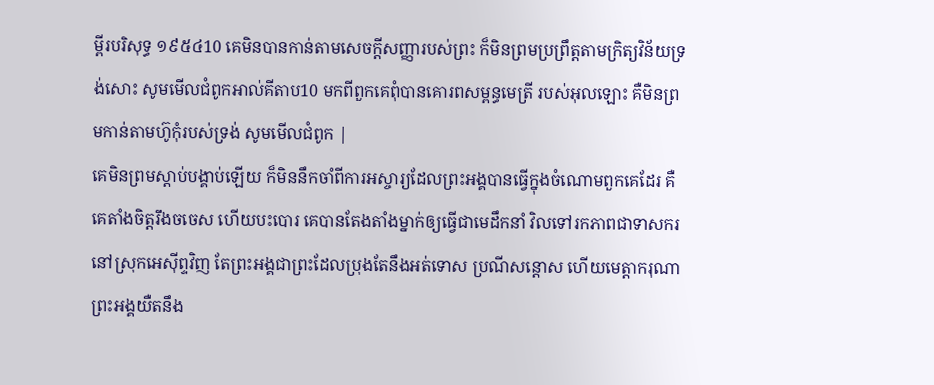ម្ពីរបរិសុទ្ធ ១៩៥៤10 គេមិនបានកាន់តាមសេចក្ដីសញ្ញារបស់ព្រះ ក៏មិនព្រមប្រព្រឹត្តតាមក្រិត្យវិន័យទ្រង់សោះ សូមមើលជំពូកអាល់គីតាប10 មកពីពួកគេពុំបានគោរពសម្ពន្ធមេត្រី របស់អុលឡោះ គឺមិនព្រមកាន់តាមហ៊ូកុំរបស់ទ្រង់ សូមមើលជំពូក |
គេមិនព្រមស្ដាប់បង្គាប់ឡើយ ក៏មិននឹកចាំពីការអស្ចារ្យដែលព្រះអង្គបានធ្វើក្នុងចំណោមពួកគេដែរ គឺគេតាំងចិត្តរឹងចចេស ហើយបះបោរ គេបានតែងតាំងម្នាក់ឲ្យធ្វើជាមេដឹកនាំ វិលទៅរកភាពជាទាសករនៅស្រុកអេស៊ីព្ទវិញ តែព្រះអង្គជាព្រះដែលប្រុងតែនឹងអត់ទោស ប្រណីសន្ដោស ហើយមេត្តាករុណា ព្រះអង្គយឺតនឹង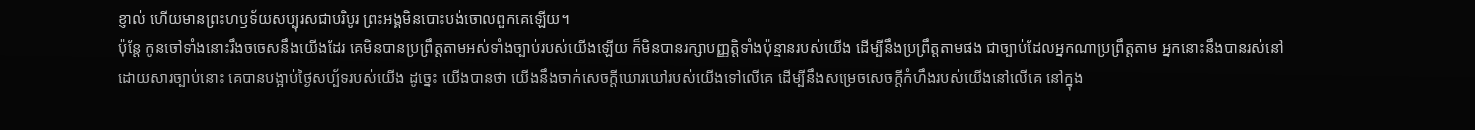ខ្ញាល់ ហើយមានព្រះហឫទ័យសប្បុរសជាបរិបូរ ព្រះអង្គមិនបោះបង់ចោលពួកគេឡើយ។
ប៉ុន្តែ កូនចៅទាំងនោះរឹងចចេសនឹងយើងដែរ គេមិនបានប្រព្រឹត្តតាមអស់ទាំងច្បាប់របស់យើងឡើយ ក៏មិនបានរក្សាបញ្ញត្តិទាំងប៉ុន្មានរបស់យើង ដើម្បីនឹងប្រព្រឹត្តតាមផង ជាច្បាប់ដែលអ្នកណាប្រព្រឹត្តតាម អ្នកនោះនឹងបានរស់នៅ ដោយសារច្បាប់នោះ គេបានបង្អាប់ថ្ងៃសប្ប័ទរបស់យើង ដូច្នេះ យើងបានថា យើងនឹងចាក់សេចក្ដីឃោរឃៅរបស់យើងទៅលើគេ ដើម្បីនឹងសម្រេចសេចក្ដីកំហឹងរបស់យើងនៅលើគេ នៅក្នុង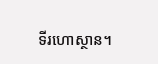ទីរហោស្ថាន។